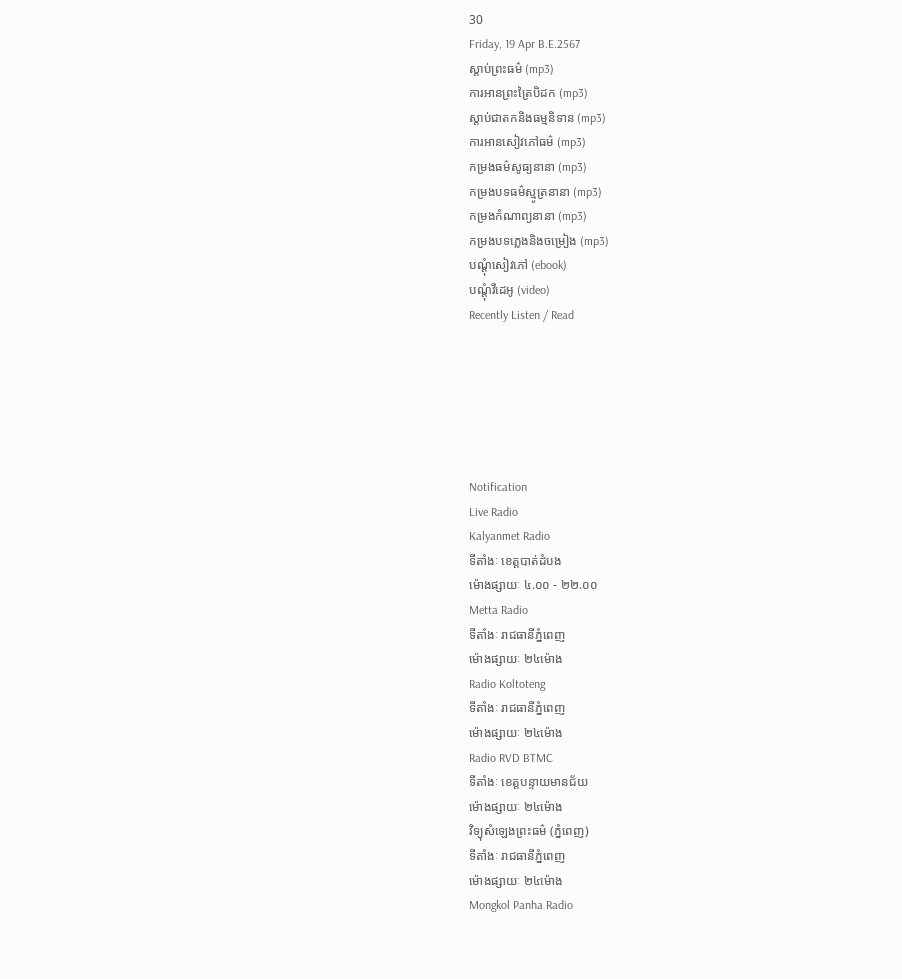30
Friday, 19 Apr B.E.2567
ស្តាប់ព្រះធម៌ (mp3)
ការអានព្រះត្រៃបិដក (mp3)
ស្តាប់ជាតកនិងធម្មនិទាន (mp3)
ការអានសៀវភៅធម៌ (mp3)
កម្រងធម៌សូធ្យនានា (mp3)
កម្រងបទធម៌ស្មូត្រនានា (mp3)
កម្រងកំណាព្យនានា (mp3)
កម្រងបទភ្លេងនិងចម្រៀង (mp3)
បណ្តុំសៀវភៅ (ebook)
បណ្តុំវីដេអូ (video)
Recently Listen / Read






Notification
Live Radio
Kalyanmet Radio
ទីតាំងៈ ខេត្តបាត់ដំបង
ម៉ោងផ្សាយៈ ៤.០០ - ២២.០០
Metta Radio
ទីតាំងៈ រាជធានីភ្នំពេញ
ម៉ោងផ្សាយៈ ២៤ម៉ោង
Radio Koltoteng
ទីតាំងៈ រាជធានីភ្នំពេញ
ម៉ោងផ្សាយៈ ២៤ម៉ោង
Radio RVD BTMC
ទីតាំងៈ ខេត្តបន្ទាយមានជ័យ
ម៉ោងផ្សាយៈ ២៤ម៉ោង
វិទ្យុសំឡេងព្រះធម៌ (ភ្នំពេញ)
ទីតាំងៈ រាជធានីភ្នំពេញ
ម៉ោងផ្សាយៈ ២៤ម៉ោង
Mongkol Panha Radio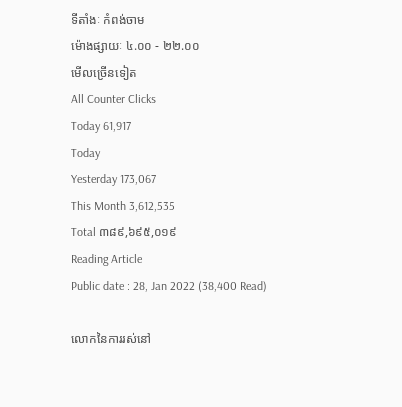ទីតាំងៈ កំពង់ចាម
ម៉ោងផ្សាយៈ ៤.០០ - ២២.០០
មើលច្រើនទៀត
All Counter Clicks
Today 61,917
Today
Yesterday 173,067
This Month 3,612,535
Total ៣៨៩,៦៩៥,០១៩
Reading Article
Public date : 28, Jan 2022 (38,400 Read)

លោកនៃការរស់នៅ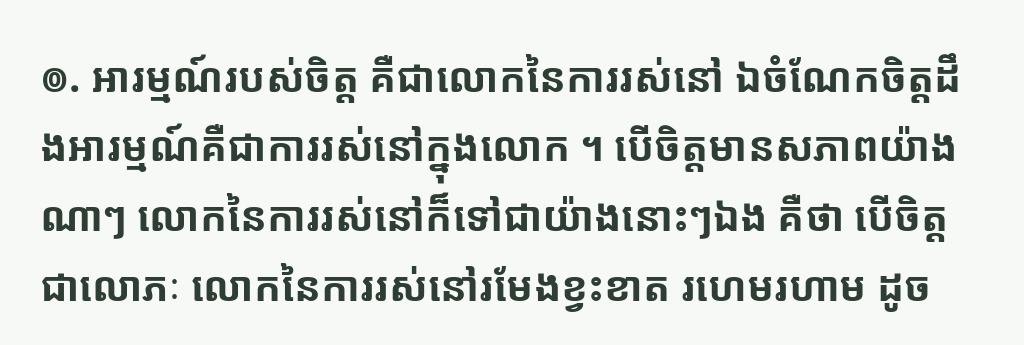៙. អារម្មណ៍របស់ចិត្ត គឺជាលោកនៃការរស់នៅ ឯចំណែកចិត្តដឹងអារម្មណ៍គឺជាការរស់នៅក្នុងលោក ។ បើចិត្តមានសភាពយ៉ាងណាៗ លោកនៃការរស់នៅក៏ទៅជាយ៉ាងនោះៗឯង គឺថា បើចិត្តជាលោភៈ លោកនៃការរស់នៅរមែងខ្វះខាត រហេមរហាម ដូច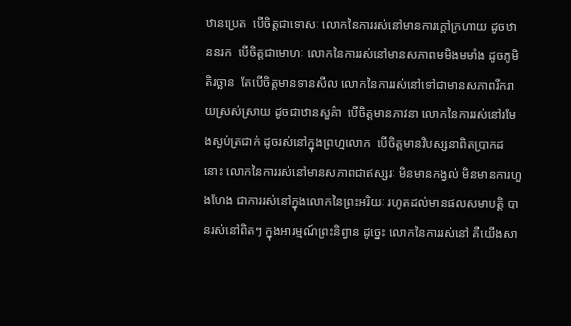ឋានប្រេត  បើចិត្តជាទោសៈ លោកនៃការរស់នៅមានការក្ដៅក្រហាយ ដូចឋាននរក  បើចិត្តជាមោហៈ លោកនៃការរស់នៅមានសភាពមមិងមមាំង ដូចភូមិតិរច្ឆាន  តែបើចិត្តមានទានសីល លោកនៃការរស់នៅទៅជាមានសភាពរីករាយស្រស់ស្រាយ ដូចជាឋានសួគ៌ា  បើចិត្តមានភាវនា លោកនៃការរស់នៅរមែងស្ងប់ត្រជាក់ ដូចរស់នៅក្នុងព្រហ្មលោក  បើចិត្តមានវិបស្សនាពិតប្រាកដនោះ លោកនៃការរស់នៅមានសភាពជាឥស្សរៈ មិនមានកង្វល់ មិនមានការហួងហែង ជាការរស់នៅក្នុងលោកនៃព្រះអរិយៈ រហូតដល់មានផលសមាបត្តិ បានរស់នៅពិតៗ ក្នុងអារម្មណ៍ព្រះនិព្វាន ដូច្នេះ លោកនៃការរស់នៅ គឺយើងសា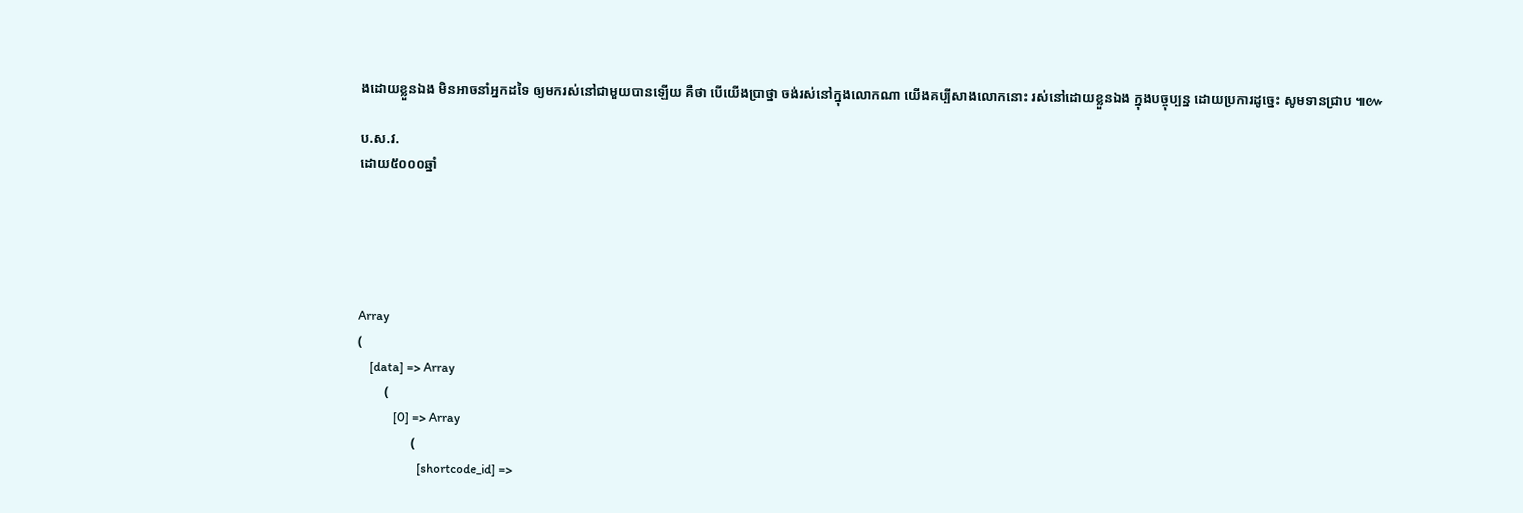ងដោយខ្លួនឯង មិនអាចនាំអ្នកដទៃ ឲ្យមករស់នៅជាមួយបានឡើយ គឺថា បើយើងប្រាថ្នា ចង់រស់នៅក្នុងលោកណា យើងគប្បីសាងលោកនោះ រស់នៅដោយខ្លួនឯង ក្នុងបច្ចុប្បន្ន ដោយប្រការដូច្នេះ សូមទានជ្រាប ៕៚

ប.ស.វ.
ដោយ៥០០០ឆ្នាំ





Array
(
    [data] => Array
        (
            [0] => Array
                (
                    [shortcode_id] =>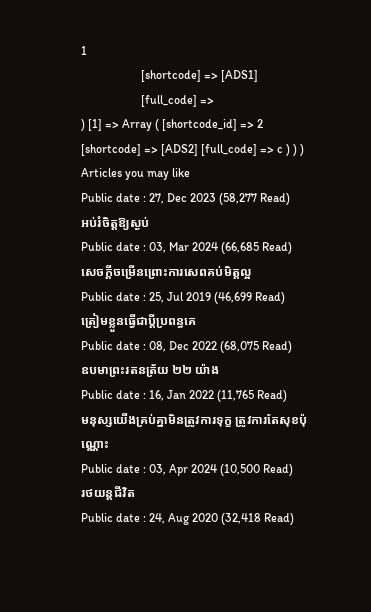1
                    [shortcode] => [ADS1]
                    [full_code] =>
) [1] => Array ( [shortcode_id] => 2 [shortcode] => [ADS2] [full_code] => c ) ) )
Articles you may like
Public date : 27, Dec 2023 (58,277 Read)
អប់រំចិត្តឱ្យស្ងប់
Public date : 03, Mar 2024 (66,685 Read)
សេចក្ដីចម្រើនព្រោះការសេពគប់មិត្តល្អ
Public date : 25, Jul 2019 (46,699 Read)
ត្រៀមខ្លួនធ្វើជាប្ដីប្រពន្ធគេ
Public date : 08, Dec 2022 (68,075 Read)
ឧបមាព្រះរតនត្រ័យ ២២ យ៉ាង
Public date : 16, Jan 2022 (11,765 Read)
មនុស្សយើងគ្រប់គ្នាមិនត្រូវការទុក្ខ ត្រូវការតែសុខប៉ុណ្ណោះ
Public date : 03, Apr 2024 (10,500 Read)
រថយន្តជីវិត
Public date : 24, Aug 2020 (32,418 Read)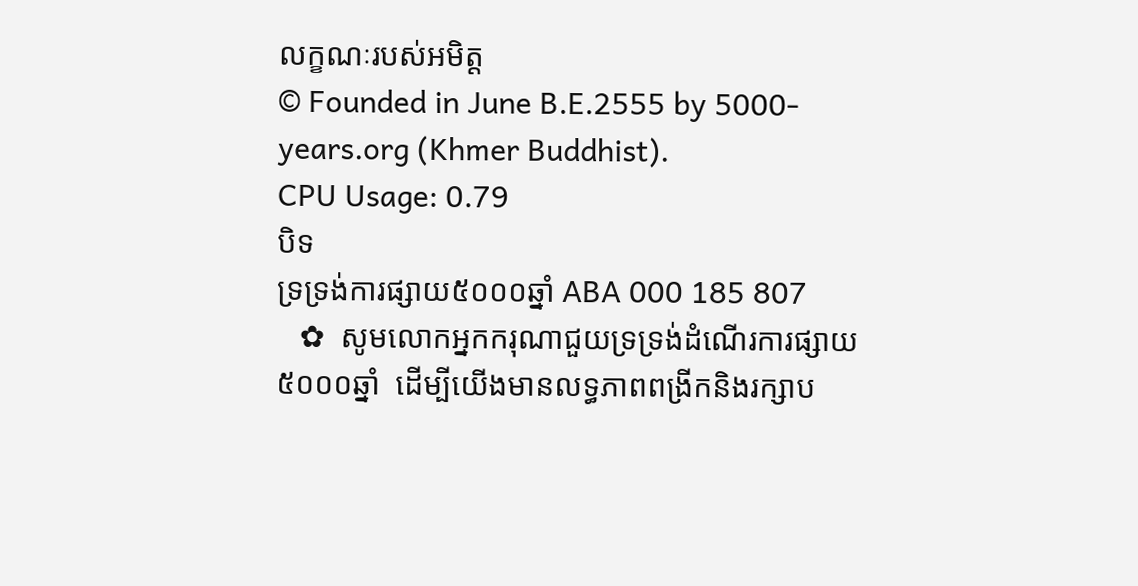លក្ខណៈរបស់អមិត្ត
© Founded in June B.E.2555 by 5000-years.org (Khmer Buddhist).
CPU Usage: 0.79
បិទ
ទ្រទ្រង់ការផ្សាយ៥០០០ឆ្នាំ ABA 000 185 807
   ✿  សូមលោកអ្នកករុណាជួយទ្រទ្រង់ដំណើរការផ្សាយ៥០០០ឆ្នាំ  ដើម្បីយើងមានលទ្ធភាពពង្រីកនិងរក្សាប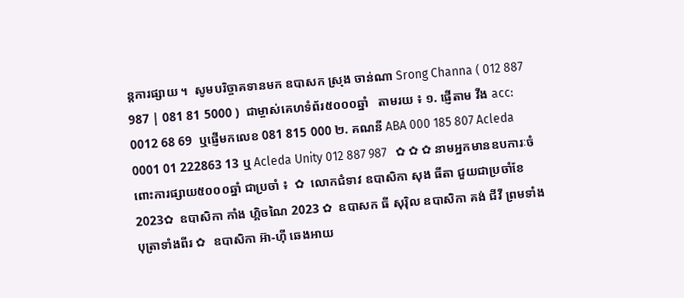ន្តការផ្សាយ ។  សូមបរិច្ចាគទានមក ឧបាសក ស្រុង ចាន់ណា Srong Channa ( 012 887 987 | 081 81 5000 )  ជាម្ចាស់គេហទំព័រ៥០០០ឆ្នាំ   តាមរយ ៖ ១. ផ្ញើតាម វីង acc: 0012 68 69  ឬផ្ញើមកលេខ 081 815 000 ២. គណនី ABA 000 185 807 Acleda 0001 01 222863 13 ឬ Acleda Unity 012 887 987   ✿ ✿ ✿ នាមអ្នកមានឧបការៈចំពោះការផ្សាយ៥០០០ឆ្នាំ ជាប្រចាំ ៖  ✿  លោកជំទាវ ឧបាសិកា សុង ធីតា ជួយជាប្រចាំខែ 2023✿  ឧបាសិកា កាំង ហ្គិចណៃ 2023 ✿  ឧបាសក ធី សុរ៉ិល ឧបាសិកា គង់ ជីវី ព្រមទាំងបុត្រាទាំងពីរ ✿  ឧបាសិកា អ៊ា-ហុី ឆេងអាយ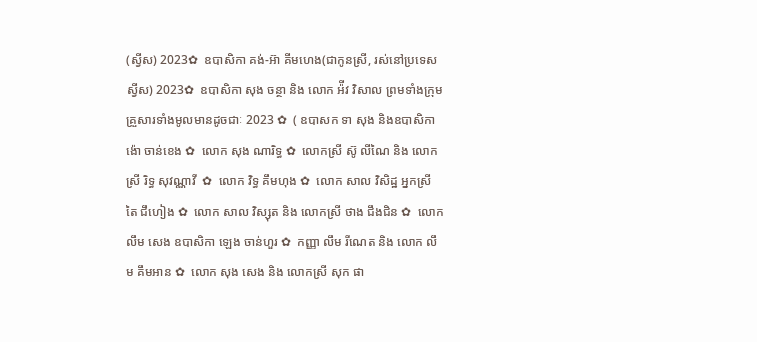(ស្វីស) 2023✿  ឧបាសិកា គង់-អ៊ា គីមហេង(ជាកូនស្រី, រស់នៅប្រទេសស្វីស) 2023✿  ឧបាសិកា សុង ចន្ថា និង លោក អ៉ីវ វិសាល ព្រមទាំងក្រុមគ្រួសារទាំងមូលមានដូចជាៈ 2023 ✿  ( ឧបាសក ទា សុង និងឧបាសិកា ង៉ោ ចាន់ខេង ✿  លោក សុង ណារិទ្ធ ✿  លោកស្រី ស៊ូ លីណៃ និង លោកស្រី រិទ្ធ សុវណ្ណាវី  ✿  លោក វិទ្ធ គឹមហុង ✿  លោក សាល វិសិដ្ឋ អ្នកស្រី តៃ ជឹហៀង ✿  លោក សាល វិស្សុត និង លោកស្រី ថាង ជឹងជិន ✿  លោក លឹម សេង ឧបាសិកា ឡេង ចាន់ហួរ ✿  កញ្ញា លឹម រីណេត និង លោក លឹម គឹមអាន ✿  លោក សុង សេង និង លោកស្រី សុក ផា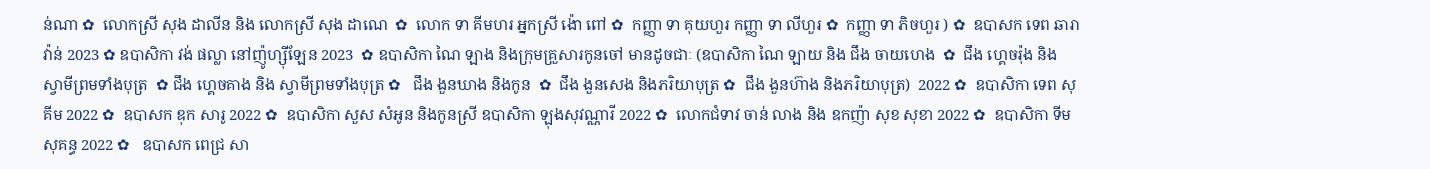ន់ណា ✿  លោកស្រី សុង ដាលីន និង លោកស្រី សុង ដាណេ  ✿  លោក ទា គីមហរ អ្នកស្រី ង៉ោ ពៅ ✿  កញ្ញា ទា គុយហួរ កញ្ញា ទា លីហួរ ✿  កញ្ញា ទា ភិចហួរ ) ✿  ឧបាសក ទេព ឆារាវ៉ាន់ 2023 ✿ ឧបាសិកា វង់ ផល្លា នៅញ៉ូហ្ស៊ីឡែន 2023  ✿ ឧបាសិកា ណៃ ឡាង និងក្រុមគ្រួសារកូនចៅ មានដូចជាៈ (ឧបាសិកា ណៃ ឡាយ និង ជឹង ចាយហេង  ✿  ជឹង ហ្គេចរ៉ុង និង ស្វាមីព្រមទាំងបុត្រ  ✿ ជឹង ហ្គេចគាង និង ស្វាមីព្រមទាំងបុត្រ ✿   ជឹង ងួនឃាង និងកូន  ✿  ជឹង ងួនសេង និងភរិយាបុត្រ ✿  ជឹង ងួនហ៊ាង និងភរិយាបុត្រ)  2022 ✿  ឧបាសិកា ទេព សុគីម 2022 ✿  ឧបាសក ឌុក សារូ 2022 ✿  ឧបាសិកា សួស សំអូន និងកូនស្រី ឧបាសិកា ឡុងសុវណ្ណារី 2022 ✿  លោកជំទាវ ចាន់ លាង និង ឧកញ៉ា សុខ សុខា 2022 ✿  ឧបាសិកា ទីម សុគន្ធ 2022 ✿   ឧបាសក ពេជ្រ សា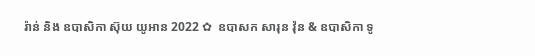រ៉ាន់ និង ឧបាសិកា ស៊ុយ យូអាន 2022 ✿  ឧបាសក សារុន វ៉ុន & ឧបាសិកា ទូ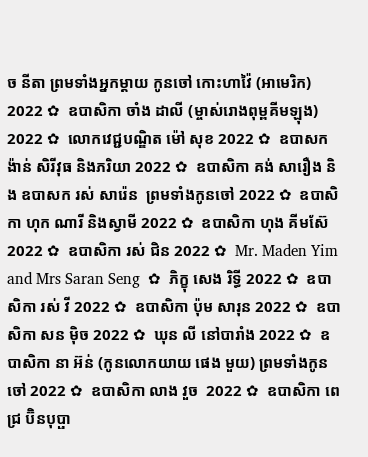ច នីតា ព្រមទាំងអ្នកម្តាយ កូនចៅ កោះហាវ៉ៃ (អាមេរិក) 2022 ✿  ឧបាសិកា ចាំង ដាលី (ម្ចាស់រោងពុម្ពគីមឡុង) 2022 ✿  លោកវេជ្ជបណ្ឌិត ម៉ៅ សុខ 2022 ✿  ឧបាសក ង៉ាន់ សិរីវុធ និងភរិយា 2022 ✿  ឧបាសិកា គង់ សារឿង និង ឧបាសក រស់ សារ៉េន  ព្រមទាំងកូនចៅ 2022 ✿  ឧបាសិកា ហុក ណារី និងស្វាមី 2022 ✿  ឧបាសិកា ហុង គីមស៊ែ 2022 ✿  ឧបាសិកា រស់ ជិន 2022 ✿  Mr. Maden Yim and Mrs Saran Seng  ✿  ភិក្ខុ សេង រិទ្ធី 2022 ✿  ឧបាសិកា រស់ វី 2022 ✿  ឧបាសិកា ប៉ុម សារុន 2022 ✿  ឧបាសិកា សន ម៉ិច 2022 ✿  ឃុន លី នៅបារាំង 2022 ✿  ឧបាសិកា នា អ៊ន់ (កូនលោកយាយ ផេង មួយ) ព្រមទាំងកូនចៅ 2022 ✿  ឧបាសិកា លាង វួច  2022 ✿  ឧបាសិកា ពេជ្រ ប៊ិនបុប្ផា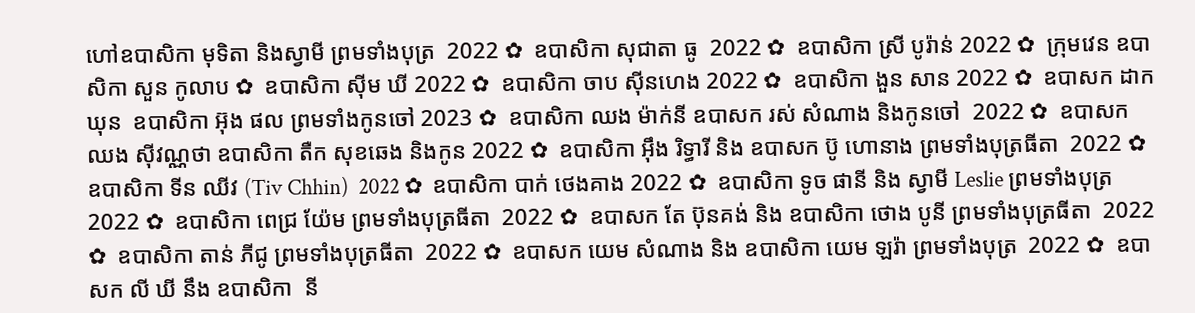ហៅឧបាសិកា មុទិតា និងស្វាមី ព្រមទាំងបុត្រ  2022 ✿  ឧបាសិកា សុជាតា ធូ  2022 ✿  ឧបាសិកា ស្រី បូរ៉ាន់ 2022 ✿  ក្រុមវេន ឧបាសិកា សួន កូលាប ✿  ឧបាសិកា ស៊ីម ឃី 2022 ✿  ឧបាសិកា ចាប ស៊ីនហេង 2022 ✿  ឧបាសិកា ងួន សាន 2022 ✿  ឧបាសក ដាក ឃុន  ឧបាសិកា អ៊ុង ផល ព្រមទាំងកូនចៅ 2023 ✿  ឧបាសិកា ឈង ម៉ាក់នី ឧបាសក រស់ សំណាង និងកូនចៅ  2022 ✿  ឧបាសក ឈង សុីវណ្ណថា ឧបាសិកា តឺក សុខឆេង និងកូន 2022 ✿  ឧបាសិកា អុឹង រិទ្ធារី និង ឧបាសក ប៊ូ ហោនាង ព្រមទាំងបុត្រធីតា  2022 ✿  ឧបាសិកា ទីន ឈីវ (Tiv Chhin)  2022 ✿  ឧបាសិកា បាក់ ថេងគាង 2022 ✿  ឧបាសិកា ទូច ផានី និង ស្វាមី Leslie ព្រមទាំងបុត្រ  2022 ✿  ឧបាសិកា ពេជ្រ យ៉ែម ព្រមទាំងបុត្រធីតា  2022 ✿  ឧបាសក តែ ប៊ុនគង់ និង ឧបាសិកា ថោង បូនី ព្រមទាំងបុត្រធីតា  2022 ✿  ឧបាសិកា តាន់ ភីជូ ព្រមទាំងបុត្រធីតា  2022 ✿  ឧបាសក យេម សំណាង និង ឧបាសិកា យេម ឡរ៉ា ព្រមទាំងបុត្រ  2022 ✿  ឧបាសក លី ឃី នឹង ឧបាសិកា  នី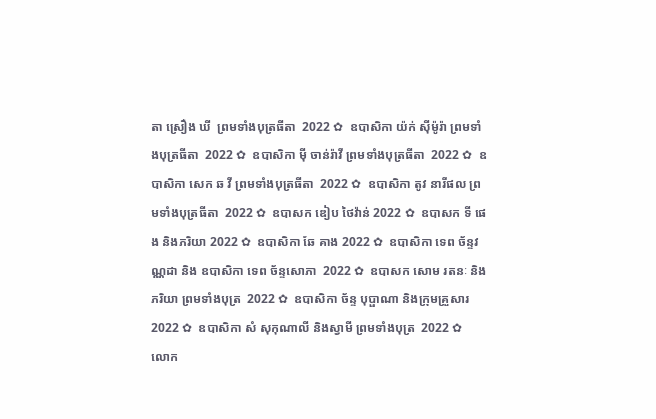តា ស្រឿង ឃី  ព្រមទាំងបុត្រធីតា  2022 ✿  ឧបាសិកា យ៉ក់ សុីម៉ូរ៉ា ព្រមទាំងបុត្រធីតា  2022 ✿  ឧបាសិកា មុី ចាន់រ៉ាវី ព្រមទាំងបុត្រធីតា  2022 ✿  ឧបាសិកា សេក ឆ វី ព្រមទាំងបុត្រធីតា  2022 ✿  ឧបាសិកា តូវ នារីផល ព្រមទាំងបុត្រធីតា  2022 ✿  ឧបាសក ឌៀប ថៃវ៉ាន់ 2022 ✿  ឧបាសក ទី ផេង និងភរិយា 2022 ✿  ឧបាសិកា ឆែ គាង 2022 ✿  ឧបាសិកា ទេព ច័ន្ទវណ្ណដា និង ឧបាសិកា ទេព ច័ន្ទសោភា  2022 ✿  ឧបាសក សោម រតនៈ និងភរិយា ព្រមទាំងបុត្រ  2022 ✿  ឧបាសិកា ច័ន្ទ បុប្ផាណា និងក្រុមគ្រួសារ 2022 ✿  ឧបាសិកា សំ សុកុណាលី និងស្វាមី ព្រមទាំងបុត្រ  2022 ✿  លោក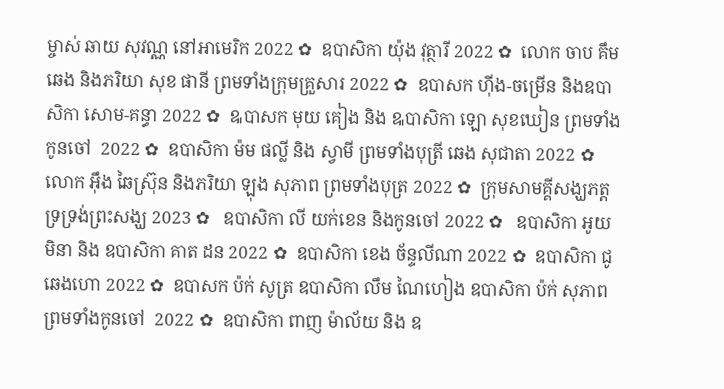ម្ចាស់ ឆាយ សុវណ្ណ នៅអាមេរិក 2022 ✿  ឧបាសិកា យ៉ុង វុត្ថារី 2022 ✿  លោក ចាប គឹមឆេង និងភរិយា សុខ ផានី ព្រមទាំងក្រុមគ្រួសារ 2022 ✿  ឧបាសក ហ៊ីង-ចម្រើន និងឧបាសិកា សោម-គន្ធា 2022 ✿  ឩបាសក មុយ គៀង និង ឩបាសិកា ឡោ សុខឃៀន ព្រមទាំងកូនចៅ  2022 ✿  ឧបាសិកា ម៉ម ផល្លី និង ស្វាមី ព្រមទាំងបុត្រី ឆេង សុជាតា 2022 ✿  លោក អ៊ឹង ឆៃស្រ៊ុន និងភរិយា ឡុង សុភាព ព្រមទាំងបុត្រ 2022 ✿  ក្រុមសាមគ្គីសង្ឃភត្តទ្រទ្រង់ព្រះសង្ឃ 2023 ✿   ឧបាសិកា លី យក់ខេន និងកូនចៅ 2022 ✿   ឧបាសិកា អូយ មិនា និង ឧបាសិកា គាត ដន 2022 ✿  ឧបាសិកា ខេង ច័ន្ទលីណា 2022 ✿  ឧបាសិកា ជូ ឆេងហោ 2022 ✿  ឧបាសក ប៉ក់ សូត្រ ឧបាសិកា លឹម ណៃហៀង ឧបាសិកា ប៉ក់ សុភាព ព្រមទាំងកូនចៅ  2022 ✿  ឧបាសិកា ពាញ ម៉ាល័យ និង ឧ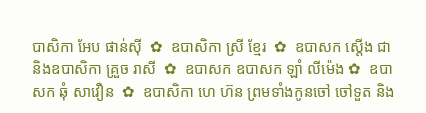បាសិកា អែប ផាន់ស៊ី  ✿  ឧបាសិកា ស្រី ខ្មែរ  ✿  ឧបាសក ស្តើង ជា និងឧបាសិកា គ្រួច រាសី  ✿  ឧបាសក ឧបាសក ឡាំ លីម៉េង ✿  ឧបាសក ឆុំ សាវឿន  ✿  ឧបាសិកា ហេ ហ៊ន ព្រមទាំងកូនចៅ ចៅទួត និង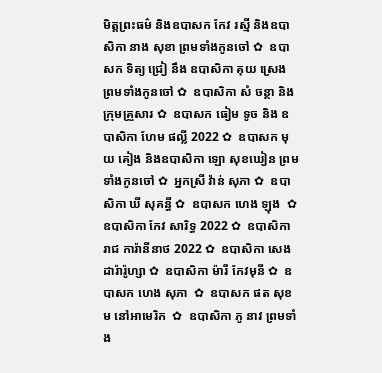មិត្តព្រះធម៌ និងឧបាសក កែវ រស្មី និងឧបាសិកា នាង សុខា ព្រមទាំងកូនចៅ ✿  ឧបាសក ទិត្យ ជ្រៀ នឹង ឧបាសិកា គុយ ស្រេង ព្រមទាំងកូនចៅ ✿  ឧបាសិកា សំ ចន្ថា និងក្រុមគ្រួសារ ✿  ឧបាសក ធៀម ទូច និង ឧបាសិកា ហែម ផល្លី 2022 ✿  ឧបាសក មុយ គៀង និងឧបាសិកា ឡោ សុខឃៀន ព្រមទាំងកូនចៅ ✿  អ្នកស្រី វ៉ាន់ សុភា ✿  ឧបាសិកា ឃី សុគន្ធី ✿  ឧបាសក ហេង ឡុង  ✿  ឧបាសិកា កែវ សារិទ្ធ 2022 ✿  ឧបាសិកា រាជ ការ៉ានីនាថ 2022 ✿  ឧបាសិកា សេង ដារ៉ារ៉ូហ្សា ✿  ឧបាសិកា ម៉ារី កែវមុនី ✿  ឧបាសក ហេង សុភា  ✿  ឧបាសក ផត សុខម នៅអាមេរិក  ✿  ឧបាសិកា ភូ នាវ ព្រមទាំង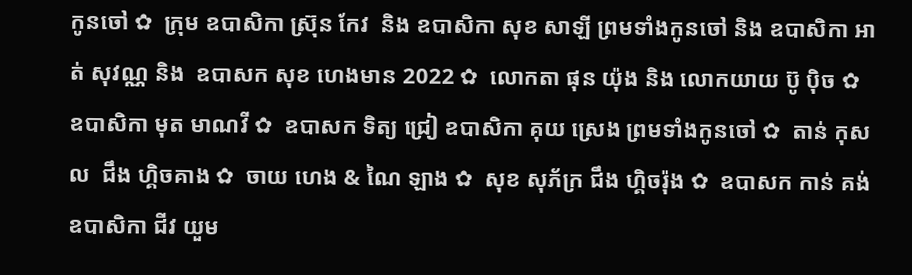កូនចៅ ✿  ក្រុម ឧបាសិកា ស្រ៊ុន កែវ  និង ឧបាសិកា សុខ សាឡី ព្រមទាំងកូនចៅ និង ឧបាសិកា អាត់ សុវណ្ណ និង  ឧបាសក សុខ ហេងមាន 2022 ✿  លោកតា ផុន យ៉ុង និង លោកយាយ ប៊ូ ប៉ិច ✿  ឧបាសិកា មុត មាណវី ✿  ឧបាសក ទិត្យ ជ្រៀ ឧបាសិកា គុយ ស្រេង ព្រមទាំងកូនចៅ ✿  តាន់ កុសល  ជឹង ហ្គិចគាង ✿  ចាយ ហេង & ណៃ ឡាង ✿  សុខ សុភ័ក្រ ជឹង ហ្គិចរ៉ុង ✿  ឧបាសក កាន់ គង់ ឧបាសិកា ជីវ យួម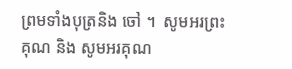ព្រមទាំងបុត្រនិង ចៅ ។  សូមអរព្រះគុណ និង សូមអរគុណ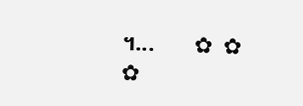។...       ✿  ✿  ✿